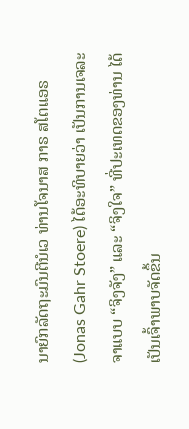ນາຍົກລັດຖະມົນຕີນໍເວ ທ່ານໂຈນາສ ກາຣ ສໂຕແອຣ (Jonas Gahr Stoere) ໄດ້ອະທິບາຍວ່າ ເປັນການເຈລະຈາແບບ “ຈິງຈັງ” ແລະ “ຈິງໃຈ” ທີ່ປະເທດຂອງທ່ານ ໄດ້ເປັນເຈົ້າພາບຈັດຂຶ້ນ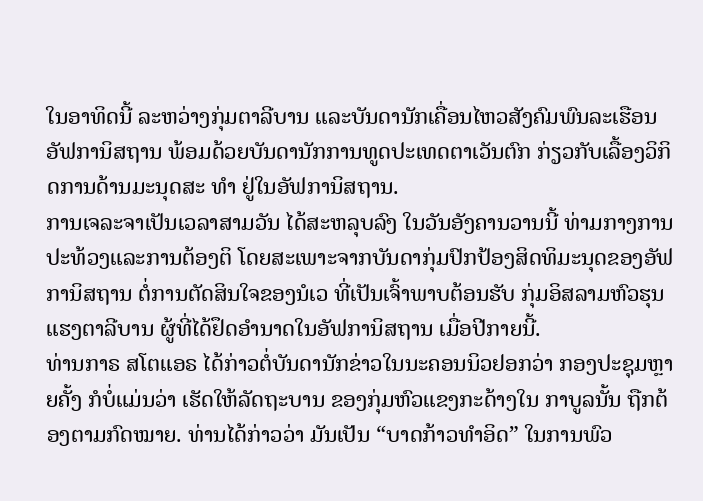ໃນອາທິດນີ້ ລະຫວ່າງກຸ່ມຕາລີບານ ແລະບັນດານັກເຄື່ອນໄຫວສັງຄົມພົນລະເຮືອນອັຟການິສຖານ ພ້ອມດ້ວຍບັນດານັກການທູດປະເທດຕາເວັນຕົກ ກ່ຽວກັບເລື້ອງວິກິດການດ້ານມະນຸດສະ ທຳ ຢູ່ໃນອັຟການິສຖານ.
ການເຈລະຈາເປັນເວລາສາມວັນ ໄດ້ສະຫລຸບລົງ ໃນວັນອັງຄານວານນີ້ ທ່າມກາງການປະທ້ວງແລະການຕ້ອງຕິ ໂດຍສະເພາະຈາກບັນດາກຸ່ມປົກປ້ອງສິດທິມະນຸດຂອງອັຟການິສຖານ ຕໍ່ການຕັດສິນໃຈຂອງນໍເວ ທີ່ເປັນເຈົ້າພາບຕ້ອນຮັບ ກຸ່ມອິສລາມຫົວຮຸນແຮງຕາລີບານ ຜູ້ທີ່ໄດ້ຢຶດອຳນາດໃນອັຟການິສຖານ ເມື່ອປີກາຍນີ້.
ທ່ານກາຣ ສໂຕແອຣ ໄດ້ກ່າວຕໍ່ບັນດານັກຂ່າວໃນນະຄອນນິວຢອກວ່າ ກອງປະຊຸມຫຼາຍຄັ້ງ ກໍບໍ່ແມ່ນວ່າ ເຮັດໃຫ້ລັດຖະບານ ຂອງກຸ່ມຫົວແຂງກະດ້າງໃນ ກາບູລນັ້ນ ຖືກຕ້ອງຕາມກົດໝາຍ. ທ່ານໄດ້ກ່າວວ່າ ມັນເປັນ “ບາດກ້າວທຳອິດ” ໃນການພົວ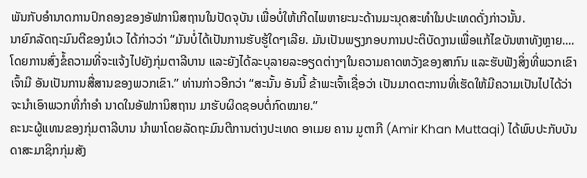ພັນກັບອຳນາດການປົກຄອງຂອງອັຟການິສຖານໃນປັດຈຸບັນ ເພື່ອບໍ່ໃຫ້ເກີດໄພຫາຍະນະດ້ານມະນຸດສະທຳໃນປະເທດດັ່ງກ່າວນັ້ນ.
ນາຍົກລັດຖະມົນຕີຂອງນໍເວ ໄດ້ກ່າວວ່າ “ມັນບໍ່ໄດ້ເປັນການຮັບຮູ້ໃດໆເລີຍ. ມັນເປັນພຽງກອບການປະຕິບັດງານເພື່ອແກ້ໄຂບັນຫາທັງຫຼາຍ....ໂດຍການສົ່ງຂໍ້ຄວາມທີ່ຈະແຈ້ງໄປຍັງກຸ່ມຕາລີບານ ແລະຍັງໄດ້ລະບຸລາຍລະອຽດຕ່າງໆໃນຄວາມຄາດຫວັງຂອງສາກົນ ແລະຮັບຟັງສິ່ງທີ່ພວກເຂົາເຈົ້າມີ ອັນເປັນການສື່ສານຂອງພວກເຂົາ.” ທ່ານກ່າວອີກວ່າ “ສະນັ້ນ ອັນນີ້ ຂ້າພະເຈົ້າເຊື່ອວ່າ ເປັນມາດຕະການທີ່ເຮັດໃຫ້ມີຄວາມເປັນໄປໄດ້ວ່າ ຈະນຳເອົາພວກທີ່ກຳອຳ ນາດໃນອັຟການິສຖານ ມາຮັບຜິດຊອບຕໍ່ກົດໝາຍ.”
ຄະນະຜູ້ແທນຂອງກຸ່ມຕາລີບານ ນຳພາໂດຍລັດຖະມົນຕີການຕ່າງປະເທດ ອາເມຍ ຄານ ມູຕາກີ (Amir Khan Muttaqi) ໄດ້ພົບປະກັບບັນດາສະມາຊິກກຸ່ມສັງ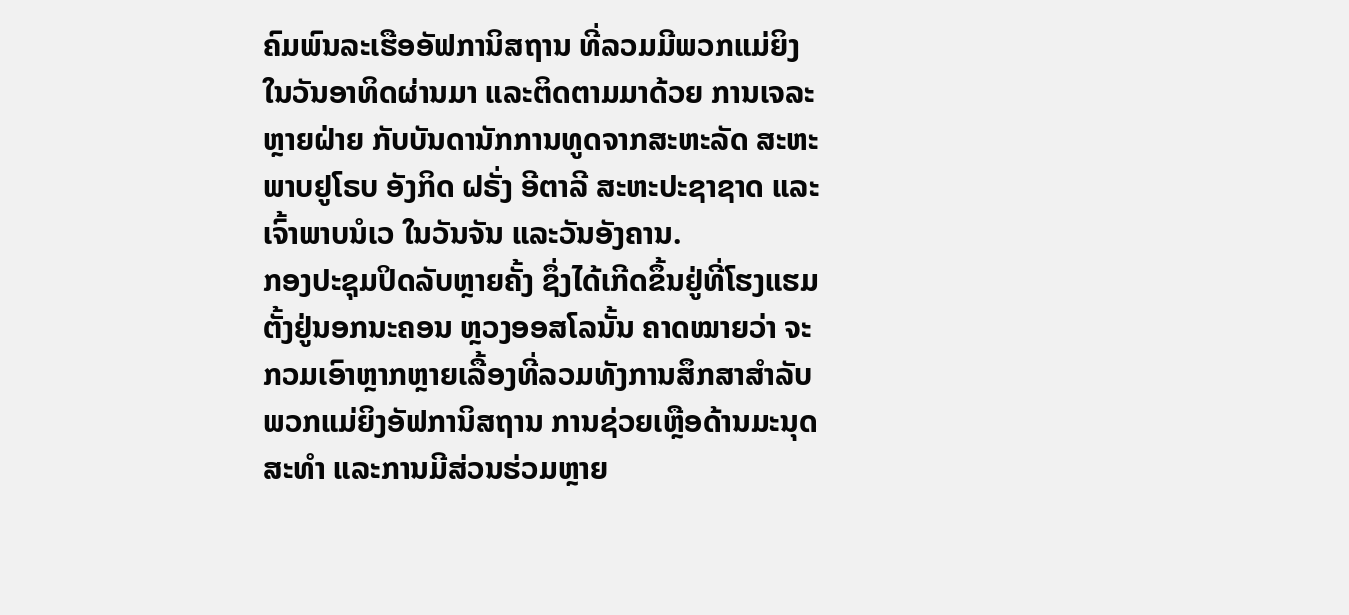ຄົມພົນລະເຮືອອັຟການິສຖານ ທີ່ລວມມີພວກແມ່ຍິງ ໃນວັນອາທິດຜ່ານມາ ແລະຕິດຕາມມາດ້ວຍ ການເຈລະຫຼາຍຝ່າຍ ກັບບັນດານັກການທູດຈາກສະຫະລັດ ສະຫະພາບຢູໂຣບ ອັງກິດ ຝຣັ່ງ ອີຕາລີ ສະຫະປະຊາຊາດ ແລະເຈົ້າພາບນໍເວ ໃນວັນຈັນ ແລະວັນອັງຄານ.
ກອງປະຊຸມປິດລັບຫຼາຍຄັ້ງ ຊຶ່ງໄດ້ເກີດຂຶ້ນຢູ່ທີ່ໂຮງແຮມຕັ້ງຢູ່ນອກນະຄອນ ຫຼວງອອສໂລນັ້ນ ຄາດໝາຍວ່າ ຈະກວມເອົາຫຼາກຫຼາຍເລື້ອງທີ່ລວມທັງການສຶກສາສຳລັບພວກແມ່ຍິງອັຟການິສຖານ ການຊ່ວຍເຫຼືອດ້ານມະນຸດສະທຳ ແລະການມີສ່ວນຮ່ວມຫຼາຍ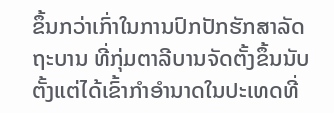ຂຶ້ນກວ່າເກົ່າໃນການປົກປັກຮັກສາລັດຖະບານ ທີ່ກຸ່ມຕາລີບານຈັດຕັ້ງຂຶ້ນນັບຕັ້ງແຕ່ໄດ້ເຂົ້າກຳອຳນາດໃນປະເທດທີ່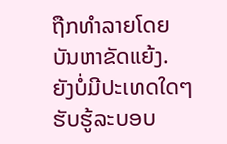ຖືກທຳລາຍໂດຍບັນຫາຂັດແຍ້ງ.
ຍັງບໍ່ມີປະເທດໃດໆ ຮັບຮູ້ລະບອບ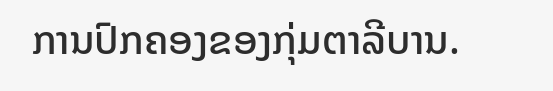ການປົກຄອງຂອງກຸ່ມຕາລີບານ.